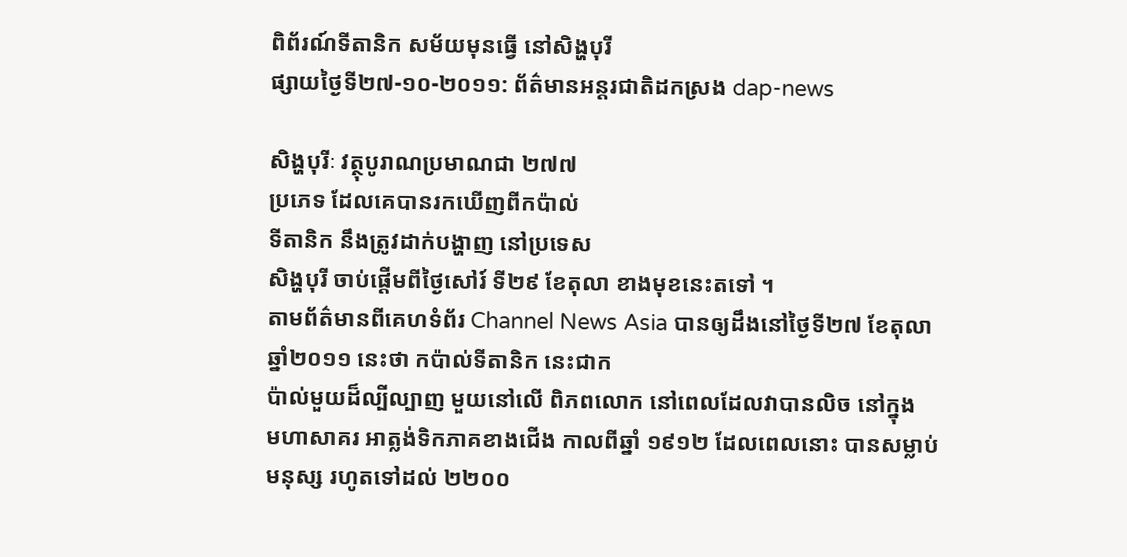ពិព័រណ៍ទីតានិក សម័យមុនធ្វើ នៅសិង្ហបុរី
ផ្សាយថ្ងៃទី២៧-១០-២០១១: ព័ត៌មានអន្ដរជាតិដកស្រង dap-news

សិង្ហបុរីៈ វត្ថុបូរាណប្រមាណជា ២៧៧
ប្រភេទ ដែលគេបានរកឃើញពីកប៉ាល់
ទីតានិក នឹងត្រូវដាក់បង្ហាញ នៅប្រទេស
សិង្ហបុរី ចាប់ផ្តើមពីថ្ងៃសៅរ៍ ទី២៩ ខែតុលា ខាងមុខនេះតទៅ ។
តាមព័ត៌មានពីគេហទំព័រ Channel News Asia បានឲ្យដឹងនៅថ្ងៃទី២៧ ខែតុលា ឆ្នាំ២០១១ នេះថា កប៉ាល់ទីតានិក នេះជាក
ប៉ាល់មួយដ៏ល្បីល្បាញ មួយនៅលើ ពិភពលោក នៅពេលដែលវាបានលិច នៅក្នុង
មហាសាគរ អាត្លង់ទិកភាគខាងជើង កាលពីឆ្នាំ ១៩១២ ដែលពេលនោះ បានសម្លាប់
មនុស្ស រហូតទៅដល់ ២២០០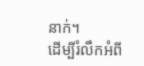នាក់។
ដើម្បីរំលឹកអំពី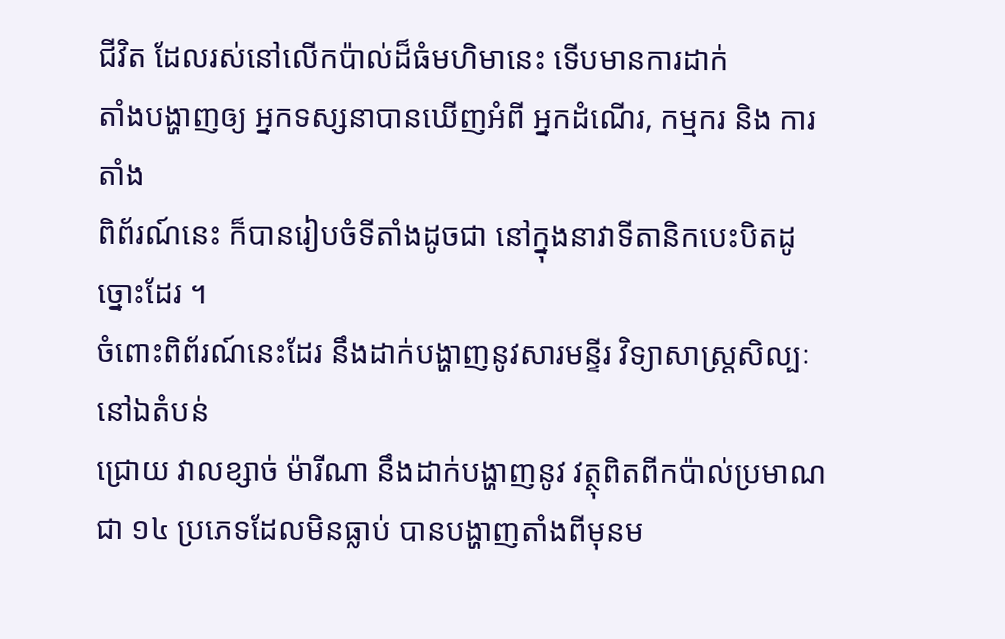ជីវិត ដែលរស់នៅលើកប៉ាល់ដ៏ធំមហិមានេះ ទើបមានការដាក់
តាំងបង្ហាញឲ្យ អ្នកទស្សនាបានឃើញអំពី អ្នកដំណើរ, កម្មករ និង ការតាំង
ពិព័រណ៍នេះ ក៏បានរៀបចំទីតាំងដូចជា នៅក្នុងនាវាទីតានិកបេះបិតដូច្នោះដែរ ។
ចំពោះពិព័រណ៍នេះដែរ នឹងដាក់បង្ហាញនូវសារមន្ទីរ វិទ្យាសាស្ត្រសិល្បៈ នៅឯតំបន់
ជ្រោយ វាលខ្សាច់ ម៉ារីណា នឹងដាក់បង្ហាញនូវ វត្ថុពិតពីកប៉ាល់ប្រមាណជា ១៤ ប្រភេទដែលមិនធ្លាប់ បានបង្ហាញតាំងពីមុនម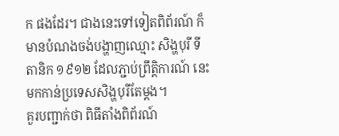ក ផងដែរ។ ជាងនេះទៅទៀតពិព័រណ៍ ក៏មានបំណងចង់បង្ហាញឈ្មោះ សិង្ហបុរី ទីតានិក ១៩១២ ដែលភ្ជាប់ព្រឹត្តិការណ៍ នេះមកកាន់ប្រទេសសិង្ហបុរីតែម្តង។
គួរបញ្ជាក់ថា ពិធីតាំងពិព័រណ៍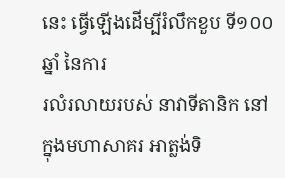នេះ ធ្វើឡើងដើម្បីរំលឹកខួប ទី១០០ឆ្នាំ នៃការ
រលំរលាយរបស់ នាវាទីតានិក នៅក្នុងមហាសាគរ អាត្លង់ទិ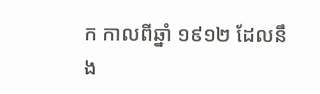ក កាលពីឆ្នាំ ១៩១២ ដែលនឹង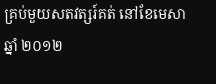គ្រប់មួយសតវត្សរ៍គត់ នៅខែមេសា ឆ្នាំ ២០១២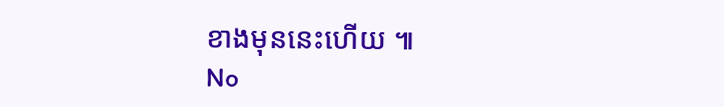ខាងមុននេះហើយ ៕
No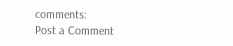comments:
Post a Comment